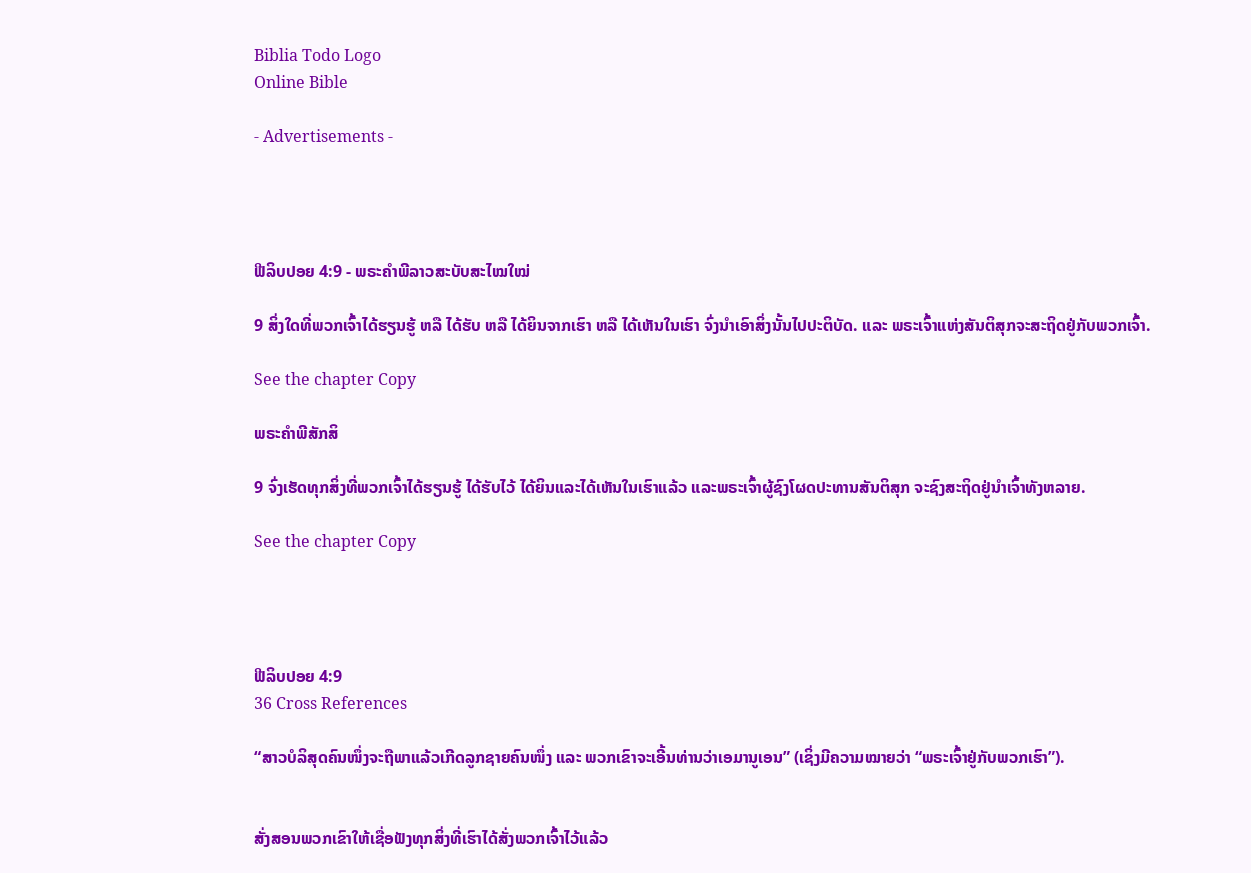Biblia Todo Logo
Online Bible

- Advertisements -




ຟີລິບປອຍ 4:9 - ພຣະຄຳພີລາວສະບັບສະໄໝໃໝ່

9 ສິ່ງໃດທີ່ພວກເຈົ້າໄດ້ຮຽນຮູ້ ຫລື ໄດ້ຮັບ ຫລື ໄດ້ຍິນຈາກເຮົາ ຫລື ໄດ້ເຫັນໃນເຮົາ ຈົ່ງນໍາເອົາສິ່ງນັ້ນໄປປະຕິບັດ. ແລະ ພຣະເຈົ້າແຫ່ງສັນຕິສຸກຈະສະຖິດຢູ່ກັບພວກເຈົ້າ.

See the chapter Copy

ພຣະຄຳພີສັກສິ

9 ຈົ່ງເຮັດທຸກສິ່ງທີ່ພວກເຈົ້າໄດ້ຮຽນຮູ້ ໄດ້ຮັບໄວ້ ໄດ້ຍິນແລະໄດ້ເຫັນໃນເຮົາແລ້ວ ແລະພຣະເຈົ້າຜູ້ຊົງໂຜດປະທານສັນຕິສຸກ ຈະຊົງສະຖິດຢູ່ນຳເຈົ້າທັງຫລາຍ.

See the chapter Copy




ຟີລິບປອຍ 4:9
36 Cross References

“ສາວບໍລິສຸດຄົນໜຶ່ງຈະຖືພາແລ້ວເກີດລູກຊາຍຄົນໜຶ່ງ ແລະ ພວກເຂົາຈະເອີ້ນທ່ານວ່າເອມານູເອນ” (ເຊິ່ງມີຄວາມໝາຍວ່າ “ພຣະເຈົ້າຢູ່ກັບພວກເຮົາ”).


ສັ່ງສອນພວກເຂົາໃຫ້ເຊື່ອຟັງທຸກສິ່ງທີ່ເຮົາໄດ້ສັ່ງພວກເຈົ້າໄວ້ແລ້ວ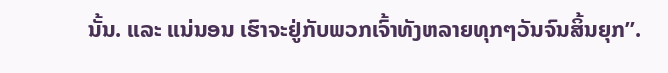ນັ້ນ. ແລະ ແນ່ນອນ ເຮົາຈະຢູ່ກັບພວກເຈົ້າທັງຫລາຍທຸກໆວັນຈົນສິ້ນຍຸກ”.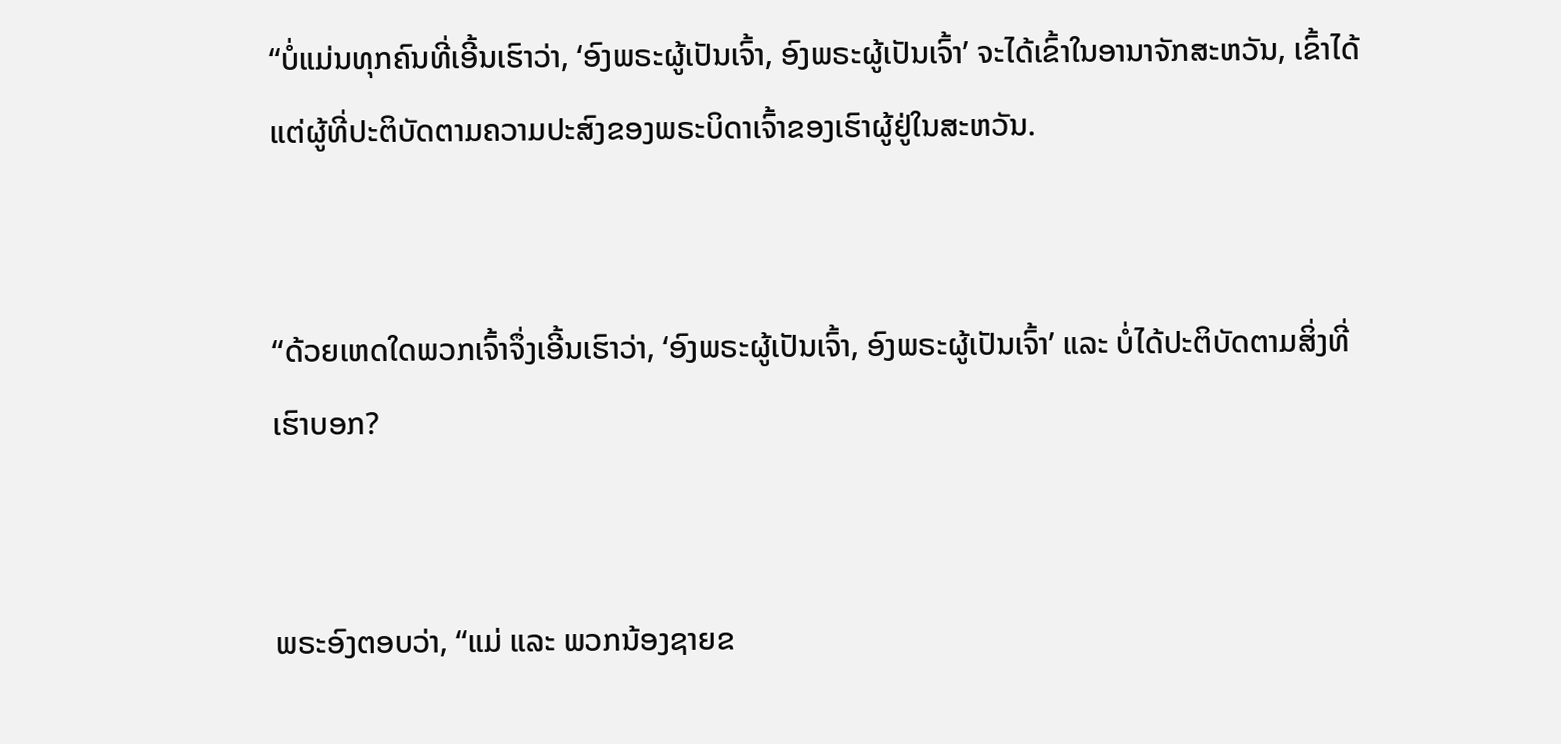“ບໍ່ແມ່ນທຸກຄົນທີ່ເອີ້ນເຮົາວ່າ, ‘ອົງພຣະຜູ້ເປັນເຈົ້າ, ອົງພຣະຜູ້ເປັນເຈົ້າ’ ຈະໄດ້ເຂົ້າໃນອານາຈັກສະຫວັນ, ເຂົ້າໄດ້ແຕ່ຜູ້ທີ່ປະຕິບັດຕາມຄວາມປະສົງຂອງພຣະບິດາເຈົ້າຂອງເຮົາຜູ້ຢູ່ໃນສະຫວັນ.


“ດ້ວຍເຫດໃດພວກເຈົ້າຈຶ່ງເອີ້ນເຮົາວ່າ, ‘ອົງພຣະຜູ້ເປັນເຈົ້າ, ອົງພຣະຜູ້ເປັນເຈົ້າ’ ແລະ ບໍ່ໄດ້ປະຕິບັດຕາມສິ່ງທີ່ເຮົາບອກ?


ພຣະອົງຕອບວ່າ, “ແມ່ ແລະ ພວກນ້ອງຊາຍຂ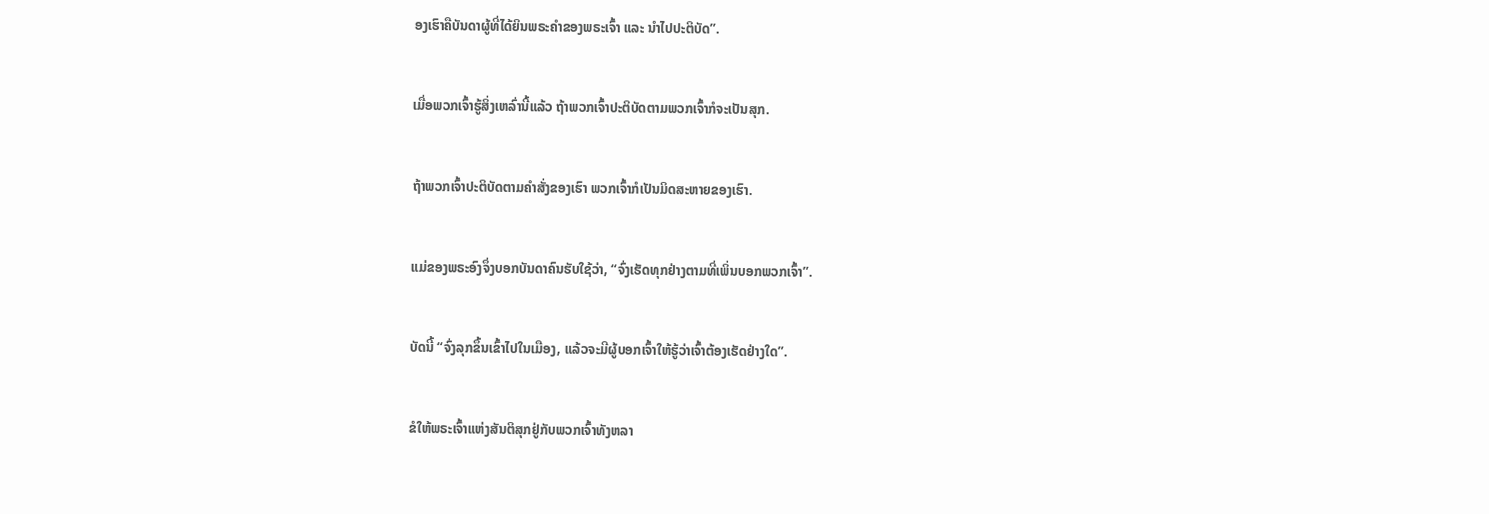ອງເຮົາຄືບັນດາຜູ້ທີ່ໄດ້ຍິນພຣະຄຳຂອງພຣະເຈົ້າ ແລະ ນຳໄປປະຕິບັດ”.


ເມື່ອພວກເຈົ້າຮູ້ສິ່ງເຫລົ່ານີ້ແລ້ວ ຖ້າພວກເຈົ້າປະຕິບັດຕາມພວກເຈົ້າກໍຈະເປັນສຸກ.


ຖ້າພວກເຈົ້າປະຕິບັດຕາມຄຳສັ່ງຂອງເຮົາ ພວກເຈົ້າກໍເປັນມິດສະຫາຍຂອງເຮົາ.


ແມ່ຂອງພຣະອົງຈຶ່ງບອກບັນດາຄົນຮັບໃຊ້ວ່າ, “ຈົ່ງເຮັດທຸກຢ່າງຕາມທີ່ເພິ່ນບອກພວກເຈົ້າ”.


ບັດນີ້ “ຈົ່ງລຸກຂຶ້ນເຂົ້າໄປໃນເມືອງ, ແລ້ວຈະມີຜູ້ບອກເຈົ້າໃຫ້ຮູ້ວ່າເຈົ້າຕ້ອງເຮັດຢ່າງໃດ”.


ຂໍໃຫ້ພຣະເຈົ້າແຫ່ງສັນຕິສຸກຢູ່ກັບພວກເຈົ້າທັງຫລາ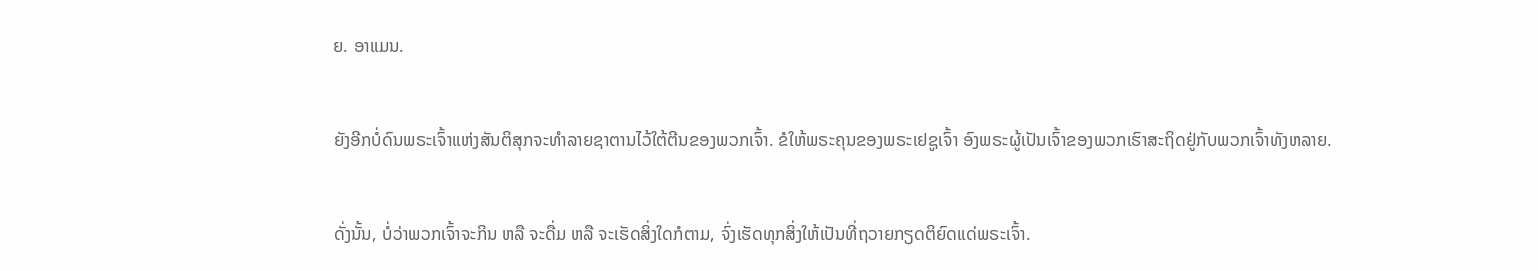ຍ. ອາແມນ.


ຍັງອີກບໍ່ດົນພຣະເຈົ້າແຫ່ງສັນຕິສຸກຈະທຳລາຍຊາຕານໄວ້ໃຕ້ຕີນຂອງພວກເຈົ້າ. ຂໍໃຫ້ພຣະຄຸນຂອງພຣະເຢຊູເຈົ້າ ອົງພຣະຜູ້ເປັນເຈົ້າຂອງພວກເຮົາສະຖິດຢູ່ກັບພວກເຈົ້າທັງຫລາຍ.


ດັ່ງນັ້ນ, ບໍ່ວ່າພວກເຈົ້າຈະກິນ ຫລື ຈະດື່ມ ຫລື ຈະເຮັດສິ່ງໃດກໍຕາມ, ຈົ່ງເຮັດທຸກສິ່ງໃຫ້ເປັນທີ່ຖວາຍກຽດຕິຍົດແດ່ພຣະເຈົ້າ.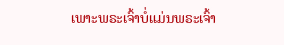ເພາະພຣະເຈົ້າບໍ່ແມ່ນພຣະເຈົ້າ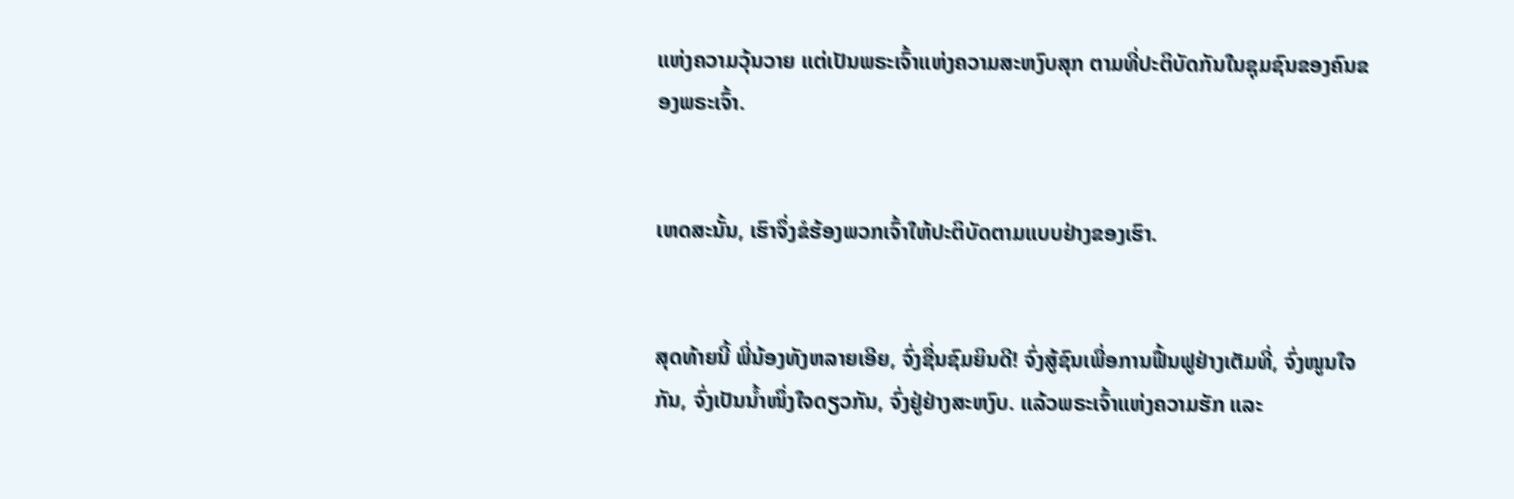ແຫ່ງຄວາມວຸ້ນວາຍ ແຕ່ເປັນພຣະເຈົ້າແຫ່ງຄວາມສະຫງົບສຸກ ຕາມທີ່ປະຕິບັດກັນໃນຊຸມຊົນຂອງຄົນຂອງພຣະເຈົ້າ.


ເຫດສະນັ້ນ, ເຮົາຈຶ່ງຂໍຮ້ອງພວກເຈົ້າໃຫ້ປະຕິບັດຕາມແບບຢ່າງຂອງເຮົາ.


ສຸດທ້າຍນີ້ ພີ່ນ້ອງທັງຫລາຍເອີຍ, ຈົ່ງຊື່ນຊົມຍິນດີ! ຈົ່ງສູ້ຊົນເພື່ອການຟື້ນຟູຢ່າງເຕັມທີ່, ຈົ່ງໜູນໃຈກັນ, ຈົ່ງເປັນນ້ຳໜຶ່ງໃຈດຽວກັນ, ຈົ່ງຢູ່ຢ່າງສະຫງົບ. ແລ້ວພຣະເຈົ້າແຫ່ງຄວາມຮັກ ແລະ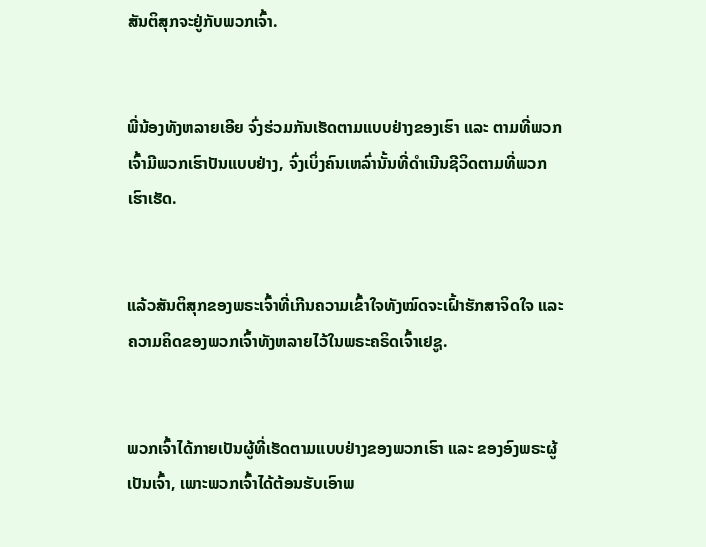ສັນຕິສຸກຈະຢູ່ກັບພວກເຈົ້າ.


ພີ່ນ້ອງທັງຫລາຍເອີຍ ຈົ່ງຮ່ວມກັນເຮັດຕາມແບບຢ່າງຂອງເຮົາ ແລະ ຕາມທີ່ພວກເຈົ້າມີພວກເຮົາປັນແບບຢ່າງ, ຈົ່ງເບິ່ງຄົນເຫລົ່ານັ້ນທີ່ດຳເນີນຊີວິດຕາມທີ່ພວກເຮົາເຮັດ.


ແລ້ວສັນຕິສຸກຂອງພຣະເຈົ້າທີ່ເກີນຄວາມເຂົ້າໃຈທັງໝົດຈະເຝົ້າຮັກສາຈິດໃຈ ແລະ ຄວາມຄິດຂອງພວກເຈົ້າທັງຫລາຍໄວ້ໃນພຣະຄຣິດເຈົ້າເຢຊູ.


ພວກເຈົ້າໄດ້ກາຍເປັນຜູ້ທີ່ເຮັດຕາມແບບຢ່າງຂອງພວກເຮົາ ແລະ ຂອງອົງພຣະຜູ້ເປັນເຈົ້າ, ເພາະພວກເຈົ້າໄດ້ຕ້ອນຮັບເອົາພ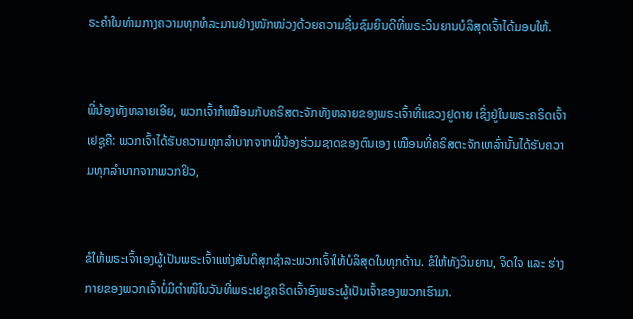ຣະຄຳໃນທ່າມກາງຄວາມທຸກທໍລະມານຢ່າງໜັກໜ່ວງດ້ວຍຄວາມຊື່ນຊົມຍິນດີທີ່ພຣະວິນຍານບໍລິສຸດເຈົ້າໄດ້ມອບໃຫ້.


ພີ່ນ້ອງທັງຫລາຍເອີຍ, ພວກເຈົ້າກໍເໝືອນກັບຄຣິສຕະຈັກທັງຫລາຍຂອງພຣະເຈົ້າທີ່ແຂວງຢູດາຍ ເຊິ່ງຢູ່ໃນພຣະຄຣິດເຈົ້າເຢຊູຄື: ພວກເຈົ້າໄດ້ຮັບຄວາມທຸກລຳບາກຈາກພີ່ນ້ອງຮ່ວມຊາດຂອງຕົນເອງ ເໝືອນທີ່ຄຣິສຕະຈັກເຫລົ່ານັ້ນໄດ້ຮັບຄວາມທຸກລໍາບາກຈາກພວກຢິວ,


ຂໍໃຫ້ພຣະເຈົ້າເອງຜູ້ເປັນພຣະເຈົ້າແຫ່ງສັນຕິສຸກຊຳລະພວກເຈົ້າໃຫ້ບໍລິສຸດໃນທຸກດ້ານ. ຂໍໃຫ້ທັງວິນຍານ, ຈິດໃຈ ແລະ ຮ່າງກາຍຂອງພວກເຈົ້າບໍ່ມີຕຳໜິໃນວັນທີ່ພຣະເຢຊູຄຣິດເຈົ້າອົງພຣະຜູ້ເປັນເຈົ້າຂອງພວກເຮົາມາ.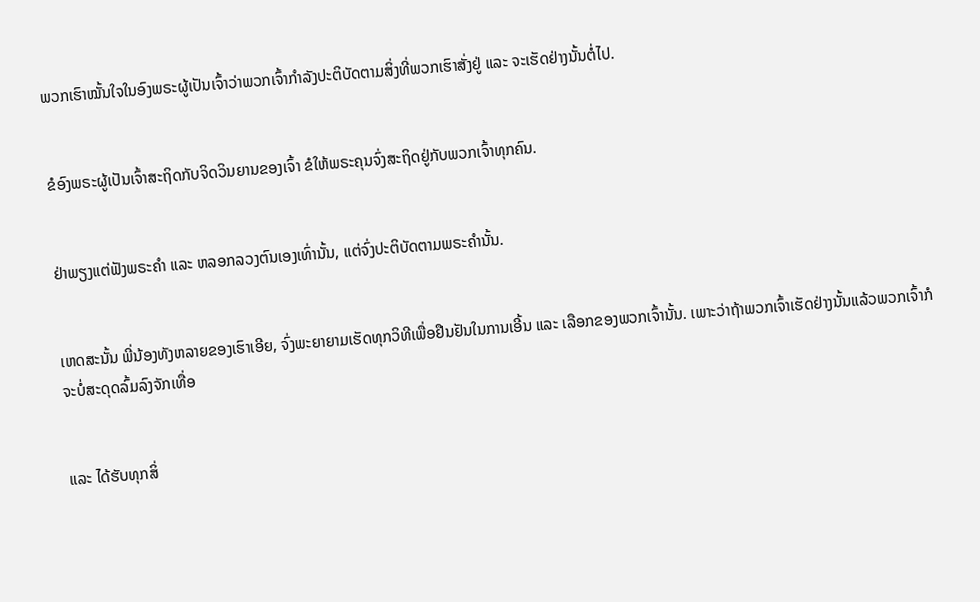ພວກເຮົາໝັ້ນໃຈໃນອົງພຣະຜູ້ເປັນເຈົ້າວ່າພວກເຈົ້າກຳລັງປະຕິບັດຕາມສິ່ງທີ່ພວກເຮົາສັ່ງຢູ່ ແລະ ຈະເຮັດຢ່າງນັ້ນຕໍ່ໄປ.


ຂໍອົງພຣະຜູ້ເປັນເຈົ້າສະຖິດກັບຈິດວິນຍານຂອງເຈົ້າ ຂໍໃຫ້ພຣະຄຸນຈົ່ງສະຖິດຢູ່ກັບພວກເຈົ້າທຸກຄົນ.


ຢ່າພຽງແຕ່ຟັງພຣະຄຳ ແລະ ຫລອກລວງຕົນເອງເທົ່ານັ້ນ, ແຕ່ຈົ່ງປະຕິບັດຕາມພຣະຄຳນັ້ນ.


ເຫດສະນັ້ນ ພີ່ນ້ອງທັງຫລາຍຂອງເຮົາເອີຍ, ຈົ່ງພະຍາຍາມເຮັດທຸກວິທີເພື່ອຢືນຢັນໃນການເອີ້ນ ແລະ ເລືອກຂອງພວກເຈົ້ານັ້ນ. ເພາະວ່າຖ້າພວກເຈົ້າເຮັດຢ່າງນັ້ນແລ້ວພວກເຈົ້າກໍຈະບໍ່ສະດຸດລົ້ມລົງຈັກເທື່ອ


ແລະ ໄດ້ຮັບທຸກສິ່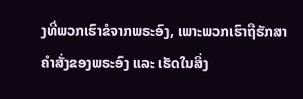ງທີ່ພວກເຮົາຂໍຈາກພຣະອົງ, ເພາະພວກເຮົາຖືຮັກສາຄຳສັ່ງຂອງພຣະອົງ ແລະ ເຮັດໃນສິ່ງ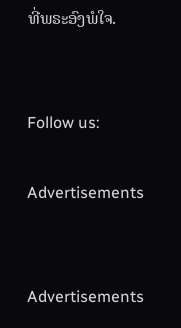ທີ່ພຣະອົງພໍໃຈ.


Follow us:

Advertisements


Advertisements